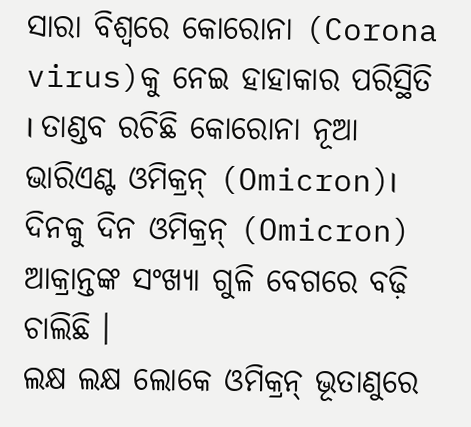ସାରା ବିଶ୍ୱରେ କୋରୋନା (Corona virus)କୁ ନେଇ ହାହାକାର ପରିସ୍ଥିତି । ତାଣ୍ଡବ ରଚିଛି କୋରୋନା ନୂଆ ଭାରିଏଣ୍ଟ ଓମିକ୍ରନ୍ (Omicron)। ଦିନକୁ ଦିନ ଓମିକ୍ରନ୍ (Omicron) ଆକ୍ରାନ୍ତଙ୍କ ସଂଖ୍ୟା ଗୁଳି ବେଗରେ ବଢ଼ି ଚାଲିଛି ।
ଲକ୍ଷ ଲକ୍ଷ ଲୋକେ ଓମିକ୍ରନ୍ ଭୂତାଣୁରେ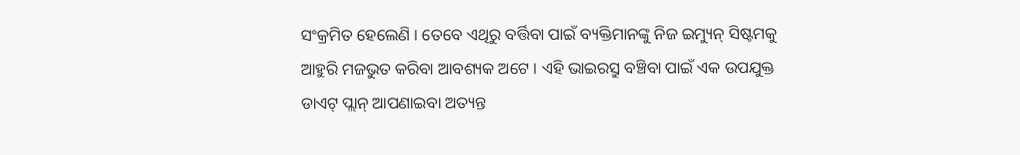ସଂକ୍ରମିତ ହେଲେଣି । ତେବେ ଏଥିରୁ ବର୍ତ୍ତିବା ପାଇଁ ବ୍ୟକ୍ତିମାନଙ୍କୁ ନିଜ ଇମ୍ୟୁନ୍ ସିଷ୍ଟମକୁ ଆହୁରି ମଜଭୁତ କରିବା ଆବଶ୍ୟକ ଅଟେ । ଏହି ଭାଇରସ୍ରୁ ବଞ୍ଚିବା ପାଇଁ ଏକ ଉପଯୁକ୍ତ ଡାଏଟ୍ ପ୍ଲାନ୍ ଆପଣାଇବା ଅତ୍ୟନ୍ତ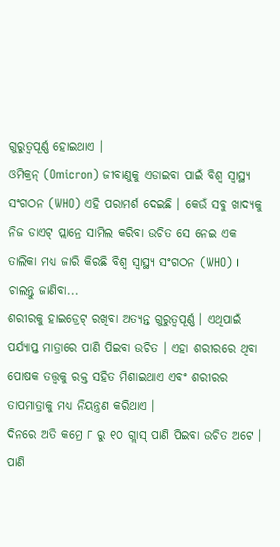ଗୁରୁତ୍ୱପୂର୍ଣ୍ଣ ହୋଇଥାଏ ।
ଓମିକ୍ରନ୍ (Omicron) ଜୀବାଣୁକୁ ଏଡାଇବା ପାଇଁ ବିଶ୍ୱ ସ୍ୱାସ୍ଥ୍ୟ ସଂଗଠନ (WHO) ଏହି ପରାମର୍ଶ ଦେଇଛି । କେଉଁ ସବୁ ଖାଦ୍ୟକୁ ନିଜ ଡାଏଟ୍ ପ୍ଲାନ୍ରେ ସାମିଲ କରିବା ଉଚିତ ସେ ନେଇ ଏକ ତାଲିକା ମଧ୍ୟ ଜାରି କିରଛି ବିଶ୍ୱ ସ୍ୱାସ୍ଥ୍ୟ ସଂଗଠନ (WHO) ।
ଚାଲନ୍ତୁ ଜାଣିବା...
ଶରୀରକୁ ହାଇଡ୍ରେଟ୍ ରଖିବା ଅତ୍ୟନ୍ତ ଗୁରୁତ୍ୱପୂର୍ଣ୍ଣ । ଏଥିପାଇଁ ପର୍ଯ୍ୟାପ୍ତ ମାତ୍ରାରେ ପାଣି ପିଇବା ଉଚିତ । ଏହା ଶରୀରରେ ଥିବା ପୋଷକ ତତ୍ତ୍ୱକୁ ରକ୍ତ ସହିତ ମିଶାଇଥାଏ ଏବଂ ଶରୀରର ତାପମାତ୍ରାକୁ ମଧ୍ୟ ନିୟନ୍ତ୍ରଣ କରିଥାଏ ।
ଦିନରେ ଅତି କମ୍ରେ ୮ ରୁ ୧୦ ଗ୍ଲାସ୍ ପାଣି ପିଇବା ଉଚିତ ଅଟେ ।
ପାଣି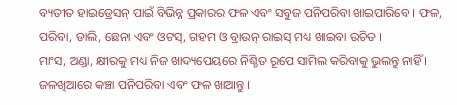ବ୍ୟତୀତ ହାଇଡ୍ରେସନ୍ ପାଇଁ ବିଭିନ୍ନ ପ୍ରକାରର ଫଳ ଏବଂ ସବୁଜ ପନିପରିବା ଖାଇପାରିବେ । ଫଳ, ପରିବା, ଡାଲି, ଛେନା ଏବଂ ଓଟସ୍, ଗହମ ଓ ବ୍ରାଉନ୍ ରାଇସ୍ ମଧ୍ୟ ଖାଇବା ଉଚିତ ।
ମାଂସ, ଅଣ୍ଡା, କ୍ଷୀରକୁ ମଧ୍ୟ ନିଜ ଖାଦ୍ୟପେୟରେ ନିଶ୍ଚିତ ରୂପେ ସାମିଲ କରିବାକୁ ଭୁଲନ୍ତୁ ନାହିଁ ।
ଜଳଖିଆରେ କଞ୍ଚା ପନିପରିବା ଏବଂ ଫଳ ଖାଆନ୍ତୁ ।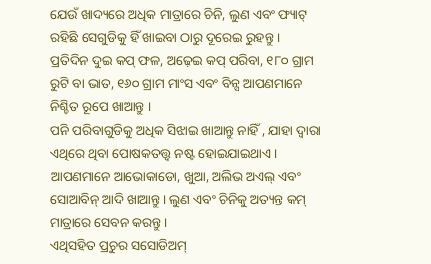ଯେଉଁ ଖାଦ୍ୟରେ ଅଧିକ ମାତ୍ରାରେ ଚିନି, ଲୁଣ ଏବଂ ଫ୍ୟାଟ୍ ରହିଛି ସେଗୁଡିକୁ ହିଁ ଖାଇବା ଠାରୁ ଦୂରେଇ ରୁହନ୍ତୁ ।
ପ୍ରତିଦିନ ଦୁଇ କପ୍ ଫଳ, ଅଢ଼େଇ କପ୍ ପରିବା, ୧୮୦ ଗ୍ରାମ ରୁଟି ବା ଭାତ, ୧୬୦ ଗ୍ରାମ ମାଂସ ଏବଂ ବିନ୍ସ ଆପଣମାନେ ନିଶ୍ଚିତ ରୂପେ ଖାଆନ୍ତୁ ।
ପନି ପରିବାଗୁଡିକୁ ଅଧିକ ସିଝାଇ ଖାଆନ୍ତୁ ନାହିଁ , ଯାହା ଦ୍ୱାରା ଏଥିରେ ଥିବା ପୋଷକତତ୍ତ୍ୱ ନଷ୍ଟ ହୋଇଯାଇଥାଏ ।
ଆପଣମାନେ ଆଭୋକାଡୋ, ଖୁଆ, ଅଲିଭ ଅଏଲ୍ ଏବଂ ସୋଆବିନ୍ ଆଦି ଖାଆନ୍ତୁ । ଲୁଣ ଏବଂ ଚିନିକୁ ଅତ୍ୟନ୍ତ କମ୍ ମାତ୍ରାରେ ସେବନ କରନ୍ତୁ ।
ଏଥିସହିତ ପ୍ରଚୁର ସସୋଡିଅମ୍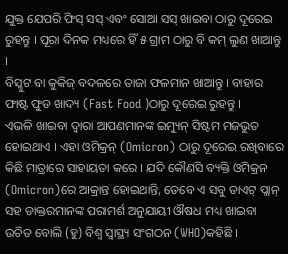ଯୁକ୍ତ ଯେପରି ଫିସ୍ ସସ୍ ଏବଂ ସୋଆ ସସ୍ ଖାଇବା ଠାରୁ ଦୂରେଇ ରୁହନ୍ତୁ । ପୂରା ଦିନକ ମଧ୍ୟରେ ହିଁ ୫ ଗ୍ରାମ ଠାରୁ ବି କମ୍ ଲୁଣ ଖାଆନ୍ତୁ ।
ବିସ୍କୁଟ ବା କୁକିଜ୍ ବଦଳରେ ତାଜା ଫଳମାନ ଖାଆନ୍ତୁ । ବାହାର ଫାଷ୍ଟ ଫୁଡ ଖାଦ୍ୟ (Fast Food )ଠାରୁ ଦୂରେଇ ରୁହନ୍ତୁ ।
ଏଭଳି ଖାଇବା ଦ୍ୱାରା ଆପଣମାନଙ୍କ ଇମ୍ୟୁନ୍ ସିଷ୍ଟମ ମଜଭୁତ ହୋଇଥାଏ । ଏହା ଓମିକ୍ରନ୍ (Omicron) ଠାରୁ ଦୂରେଇ ରଖିବାରେ କିଛି ମାତ୍ରାରେ ସାହାୟତା କରେ । ଯଦି କୌଣସି ବ୍ୟକ୍ତି ଓମିକ୍ରନ (Omicron)ରେ ଆକ୍ରାନ୍ତ ହୋଇଥାନ୍ତି, ତେବେ ଏ ସବୁ ଡାଏଟ୍ ପ୍ଲାନ୍ ସହ ଡାକ୍ତରମାନଙ୍କ ପରାମର୍ଶ ଅନୁଯାୟୀ ଔଷଧ ମଧ୍ୟ ଖାଇବା ଉଚିତ ବୋଲି (ହୁ) ବିଶ୍ୱ ସ୍ୱାସ୍ଥ୍ୟ ସଂଗଠନ (WHO)କହିଛି ।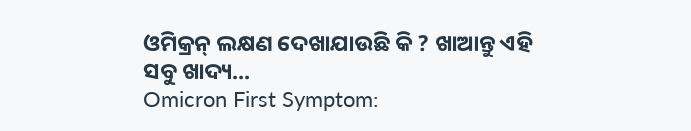ଓମିକ୍ରନ୍ ଲକ୍ଷଣ ଦେଖାଯାଉଛି କି ? ଖାଆନ୍ତୁ ଏହି ସବୁ ଖାଦ୍ୟ...
Omicron First Symptom: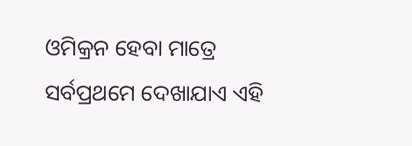ଓମିକ୍ରନ ହେବା ମାତ୍ରେ ସର୍ବପ୍ରଥମେ ଦେଖାଯାଏ ଏହି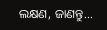ଲକ୍ଷଣ, ଜାଣନ୍ତୁ...